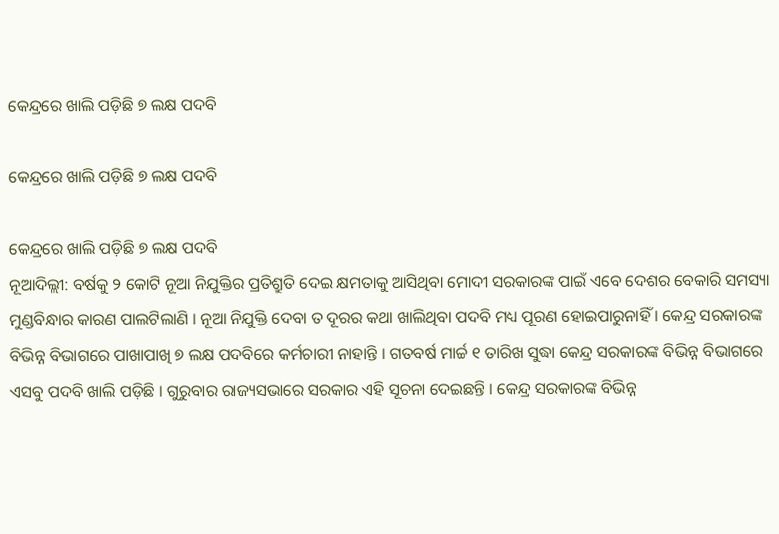କେନ୍ଦ୍ରରେ ଖାଲି ପଡ଼ିଛି ୭ ଲକ୍ଷ ପଦବି

କେନ୍ଦ୍ରରେ ଖାଲି ପଡ଼ିଛି ୭ ଲକ୍ଷ ପଦବି

କେନ୍ଦ୍ରରେ ଖାଲି ପଡ଼ିଛି ୭ ଲକ୍ଷ ପଦବି
ନୂଆଦିଲ୍ଲୀ: ବର୍ଷକୁ ୨ କୋଟି ନୂଆ ନିଯୁକ୍ତିର ପ୍ରତିଶ୍ରୁତି ଦେଇ କ୍ଷମତାକୁ ଆସିଥିବା ମୋଦୀ ସରକାରଙ୍କ ପାଇଁ ଏବେ ଦେଶର ବେକାରି ସମସ୍ୟା ମୁଣ୍ଡବିନ୍ଧାର କାରଣ ପାଲଟିଲାଣି । ନୂଆ ନିଯୁକ୍ତି ଦେବା ତ ଦୂରର କଥା ଖାଲିଥିବା ପଦବି ମଧ୍ୟ ପୂରଣ ହୋଇପାରୁନାହିଁ । କେନ୍ଦ୍ର ସରକାରଙ୍କ ବିଭିନ୍ନ ବିଭାଗରେ ପାଖାପାଖି ୭ ଲକ୍ଷ ପଦବିରେ କର୍ମଚାରୀ ନାହାନ୍ତି । ଗତବର୍ଷ ମାର୍ଚ୍ଚ ୧ ତାରିଖ ସୁଦ୍ଧା କେନ୍ଦ୍ର ସରକାରଙ୍କ ବିଭିନ୍ନ ବିଭାଗରେ ଏସବୁ ପଦବି ଖାଲି ପଡ଼ିଛି । ଗୁରୁବାର ରାଜ୍ୟସଭାରେ ସରକାର ଏହି ସୂଚନା ଦେଇଛନ୍ତି । କେନ୍ଦ୍ର ସରକାରଙ୍କ ବିଭିନ୍ନ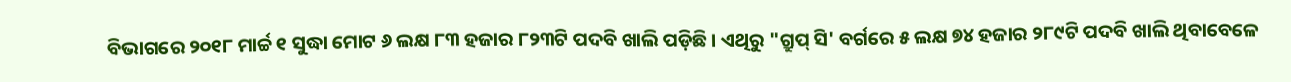ବିଭାଗରେ ୨୦୧୮ ମାର୍ଚ୍ଚ ୧ ସୁଦ୍ଧା ମୋଟ ୬ ଲକ୍ଷ ୮୩ ହଜାର ୮୨୩ଟି ପଦବି ଖାଲି ପଡ଼ିଛି । ଏଥିରୁ "ଗ୍ରୁପ୍ ସି' ବର୍ଗରେ ୫ ଲକ୍ଷ ୭୪ ହଜାର ୨୮୯ଟି ପଦବି ଖାଲି ଥିବାବେଳେ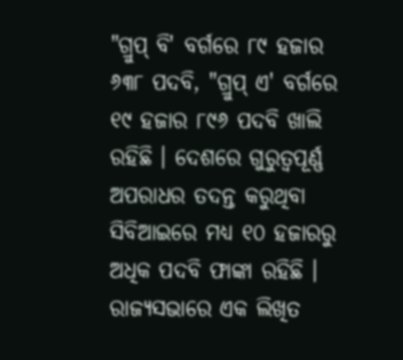"ଗ୍ରୁପ୍ ବି' ବର୍ଗରେ ୮୯ ହଜାର ୬୩୮ ପଦବି, "ଗ୍ରୁପ୍ ଏ' ବର୍ଗରେ ୧୯ ହଜାର ୮୯୬ ପଦବି ଖାଲି ରହିଛି । ଦେଶରେ ଗୁରୁତ୍ୱପୂର୍ଣ୍ଣ ଅପରାଧର ତଦନ୍ତ କରୁଥିବା ସିବିଆଇରେ ମଧ୍ୟ ୧୦ ହଜାରରୁ ଅଧିକ ପଦବି ଫାଙ୍କା ରହିଛି । ରାଜ୍ୟସଭାରେ ଏକ ଲିଖିତ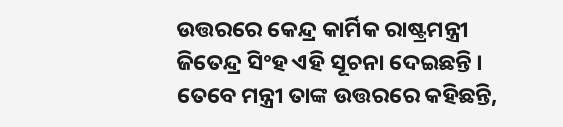ଉତ୍ତରରେ କେନ୍ଦ୍ର କାର୍ମିକ ରାଷ୍ଟ୍ରମନ୍ତ୍ରୀ ଜିତେନ୍ଦ୍ର ସିଂହ ଏହି ସୂଚନା ଦେଇଛନ୍ତି । ତେବେ ମନ୍ତ୍ରୀ ତାଙ୍କ ଉତ୍ତରରେ କହିଛନ୍ତି,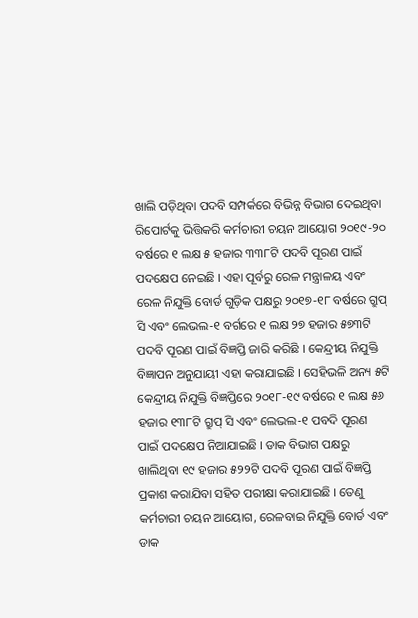ଖାଲି ପଡ଼ିଥିବା ପଦବି ସମ୍ପର୍କରେ ବିଭିନ୍ନ ବିଭାଗ ଦେଇଥିବା ରିପୋର୍ଟକୁ ଭିତ୍ତିକରି କର୍ମଚାରୀ ଚୟନ ଆୟୋଗ ୨୦୧୯-୨୦ ବର୍ଷରେ ୧ ଲକ୍ଷ ୫ ହଜାର ୩୩୮ଟି ପଦବି ପୂରଣ ପାଇଁ ପଦକ୍ଷେପ ନେଇଛି । ଏହା ପୂର୍ବରୁ ରେଳ ମନ୍ତ୍ରାଳୟ ଏବଂ ରେଳ ନିଯୁକ୍ତି ବୋର୍ଡ ଗୁଡ଼ିକ ପକ୍ଷରୁ ୨୦୧୭-୧୮ ବର୍ଷରେ ଗ୍ରୁପ୍ ସି ଏବଂ ଲେଭଲ-୧ ବର୍ଗରେ ୧ ଲକ୍ଷ ୨୭ ହଜାର ୫୭୩ଟି ପଦବି ପୂରଣ ପାଇଁ ବିଜ୍ଞପ୍ତି ଜାରି କରିଛି । କେନ୍ଦ୍ରୀୟ ନିଯୁକ୍ତି ବିଜ୍ଞାପନ ଅନୁଯାୟୀ ଏହା କରାଯାଇଛି । ସେହିଭଳି ଅନ୍ୟ ୫ଟି କେନ୍ଦ୍ରୀୟ ନିଯୁକ୍ତି ବିଜ୍ଞପ୍ତିରେ ୨୦୧୮-୧୯ ବର୍ଷରେ ୧ ଲକ୍ଷ ୫୬ ହଜାର ୧୩୮ଟି ଗ୍ରୁପ୍ ସି ଏବଂ ଲେଭଲ-୧ ପବଦି ପୂରଣ ପାଇଁ ପଦକ୍ଷେପ ନିଆଯାଇଛି । ଡାକ ବିଭାଗ ପକ୍ଷରୁ ଖାଲିଥିବା ୧୯ ହଜାର ୫୨୨ଟି ପଦବି ପୂରଣ ପାଇଁ ବିଜ୍ଞପ୍ତି ପ୍ରକାଶ କରାଯିବା ସହିତ ପରୀକ୍ଷା କରାଯାଇଛି । ତେଣୁ କର୍ମଚାରୀ ଚୟନ ଆୟୋଗ, ରେଳବାଇ ନିଯୁକ୍ତି ବୋର୍ଡ ଏବଂ ଡାକ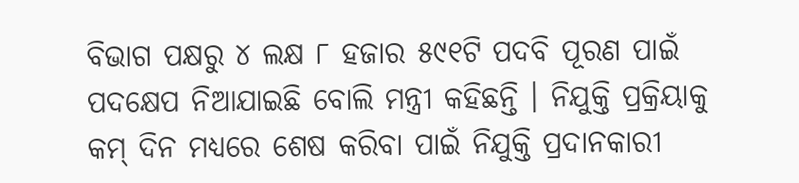ବିଭାଗ ପକ୍ଷରୁ ୪ ଲକ୍ଷ ୮ ହଜାର ୫୯୧ଟି ପଦବି ପୂରଣ ପାଇଁ ପଦକ୍ଷେପ ନିଆଯାଇଛି ବୋଲି ମନ୍ତ୍ରୀ କହିଛନ୍ତି । ନିଯୁକ୍ତି ପ୍ରକ୍ରିୟାକୁ କମ୍ ଦିନ ମଧ୍ୟରେ ଶେଷ କରିବା ପାଇଁ ନିଯୁକ୍ତି ପ୍ରଦାନକାରୀ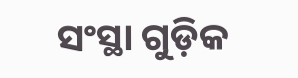ସଂସ୍ଥା ଗୁଡ଼ିକ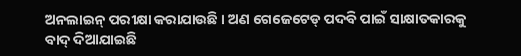ଅନଲାଇନ୍ ପରୀକ୍ଷା କରାଯାଉଛି । ଅଣ ଗେଜେଟେଡ୍ ପଦବି ପାଇଁ ସାକ୍ଷାତକାରକୁ ବାଦ୍ ଦିଆଯାଇଛି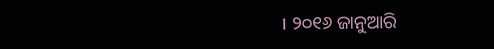। ୨୦୧୬ ଜାନୁଆରି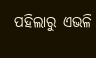ପହିଲାରୁ ଏଭଳି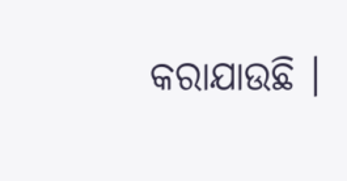କରାଯାଉଛି ।